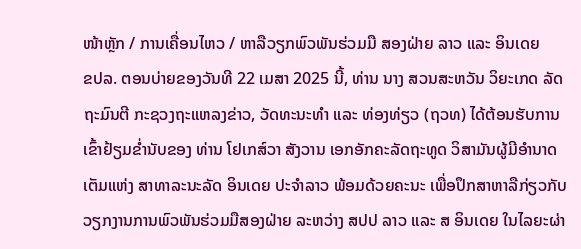ໜ້າຫຼັກ / ການເຄື່ອນໄຫວ / ຫາລືວຽກພົວພັນຮ່ວມມື ສອງຝ່າຍ ລາວ ແລະ ອິນເດຍ
ຂປລ. ຕອນບ່າຍຂອງວັນທີ 22 ເມສາ 2025 ນີ້, ທ່ານ ນາງ ສວນສະຫວັນ ວິຍະເກດ ລັດຖະມົນຕີ ກະຊວງຖະແຫລງຂ່າວ, ວັດທະນະທຳ ແລະ ທ່ອງທ່ຽວ (ຖວທ) ໄດ້ຕ້ອນຮັບການເຂົ້າຢ້ຽມຂໍ່ານັບຂອງ ທ່ານ ໂຢເກສ໌ວາ ສັງວານ ເອກອັກຄະລັດຖະທູດ ວິສາມັນຜູ້ມີອຳນາດເຕັມແຫ່ງ ສາທາລະນະລັດ ອິນເດຍ ປະຈຳລາວ ພ້ອມດ້ວຍຄະນະ ເພື່ອປຶກສາຫາລືກ່ຽວກັບວຽກງານການພົວພັນຮ່ວມມືສອງຝ່າຍ ລະຫວ່າງ ສປປ ລາວ ແລະ ສ ອິນເດຍ ໃນໄລຍະຜ່າ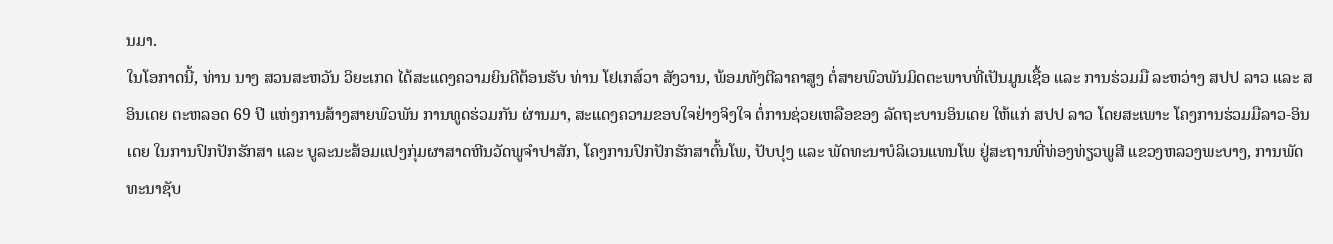ນມາ.
ໃນໂອກາດນີ້, ທ່ານ ນາງ ສວນສະຫວັນ ວິຍະເກດ ໄດ້ສະແດງຄວາມຍິນດີຕ້ອນຮັບ ທ່ານ ໂຢເກສ໌ວາ ສັງວານ, ພ້ອມທັງຕີລາຄາສູງ ຕໍ່ສາຍພົວພັນມິດຕະພາບທີ່ເປັນມູນເຊື້ອ ແລະ ການຮ່ວມມື ລະຫວ່າງ ສປປ ລາວ ແລະ ສ ອິນເດຍ ຕະຫລອດ 69 ປີ ແຫ່ງການສ້າງສາຍພົວພັນ ການທູດຮ່ວມກັນ ຜ່ານມາ, ສະແດງຄວາມຂອບໃຈຢ່າງຈິງໃຈ ຕໍ່ການຊ່ວຍເຫລືອຂອງ ລັດຖະບານອິນເດຍ ໃຫ້ແກ່ ສປປ ລາວ ໂດຍສະເພາະ ໂຄງການຮ່ວມມືລາວ-ອິນເດຍ ໃນການປົກປັກຮັກສາ ແລະ ບູລະນະສ້ອມແປງກຸ່ມຜາສາດຫີນວັດພູຈຳປາສັກ, ໂຄງການປົກປັກຮັກສາຕົ້ນໂພ, ປັບປຸງ ແລະ ພັດທະນາບໍລິເວນແທນໂພ ຢູ່ສະຖານທີ່ທ່ອງທ່ຽວພູສີ ແຂວງຫລວງພະບາງ, ການພັດທະນາຊັບ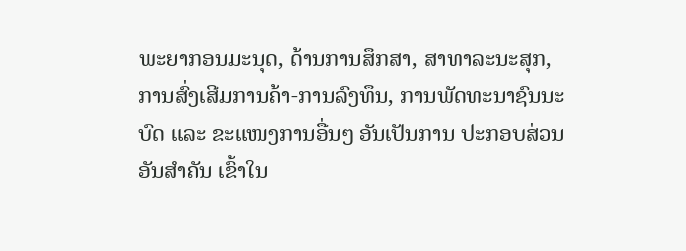ພະຍາກອນມະນຸດ, ດ້ານການສຶກສາ, ສາທາລະນະສຸກ, ການສົ່ງເສີມການຄ້າ-ການລົງທຶນ, ການພັດທະນາຊົນນະບົດ ແລະ ຂະແໜງການອື່ນໆ ອັນເປັນການ ປະກອບສ່ວນອັນສໍາຄັນ ເຂົ້າໃນ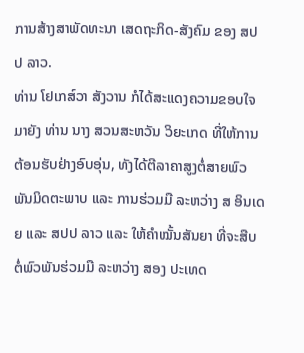ການສ້າງສາພັດທະນາ ເສດຖະກິດ-ສັງຄົມ ຂອງ ສປປ ລາວ.
ທ່ານ ໂຢເກສ໌ວາ ສັງວານ ກໍໄດ້ສະແດງຄວາມຂອບໃຈ ມາຍັງ ທ່ານ ນາງ ສວນສະຫວັນ ວິຍະເກດ ທີ່ໃຫ້ການຕ້ອນຮັບຢ່າງອົບອຸ່ນ, ທັງໄດ້ຕີລາຄາສູງຕໍ່ສາຍພົວພັນມິດຕະພາບ ແລະ ການຮ່ວມມື ລະຫວ່າງ ສ ອິນເດຍ ແລະ ສປປ ລາວ ແລະ ໃຫ້ຄໍາໝັ້ນສັນຍາ ທີ່ຈະສືບຕໍ່ພົວພັນຮ່ວມມື ລະຫວ່າງ ສອງ ປະເທດ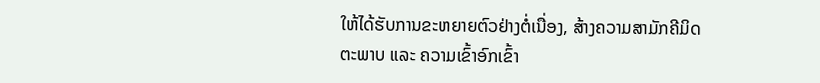ໃຫ້ໄດ້ຮັບການຂະຫຍາຍຕົວຢ່າງຕໍ່ເນື່ອງ, ສ້າງຄວາມສາມັກຄີມິດຕະພາບ ແລະ ຄວາມເຂົ້າອົກເຂົ້າ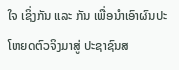ໃຈ ເຊິ່ງກັນ ແລະ ກັນ ເພື່ອນໍາເອົາຜົນປະໂຫຍດຕົວຈິງມາສູ່ ປະຊາຊົນສ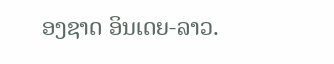ອງຊາດ ອິນເດຍ-ລາວ.